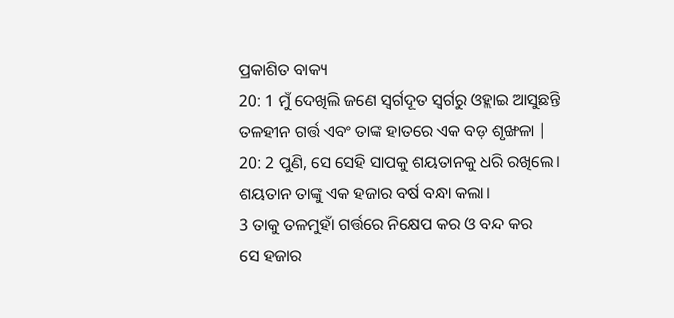ପ୍ରକାଶିତ ବାକ୍ୟ
20: 1 ମୁଁ ଦେଖିଲି ଜଣେ ସ୍ୱର୍ଗଦୂତ ସ୍ୱର୍ଗରୁ ଓହ୍ଲାଇ ଆସୁଛନ୍ତି
ତଳହୀନ ଗର୍ତ୍ତ ଏବଂ ତାଙ୍କ ହାତରେ ଏକ ବଡ଼ ଶୃଙ୍ଖଳା |
20: 2 ପୁଣି, ସେ ସେହି ସାପକୁ ଶୟତାନକୁ ଧରି ରଖିଲେ।
ଶୟତାନ ତାଙ୍କୁ ଏକ ହଜାର ବର୍ଷ ବନ୍ଧା କଲା।
3 ତାକୁ ତଳମୁହାଁ ଗର୍ତ୍ତରେ ନିକ୍ଷେପ କର ଓ ବନ୍ଦ କର
ସେ ହଜାର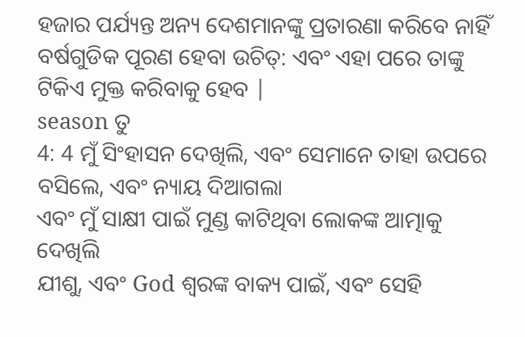ହଜାର ପର୍ଯ୍ୟନ୍ତ ଅନ୍ୟ ଦେଶମାନଙ୍କୁ ପ୍ରତାରଣା କରିବେ ନାହିଁ
ବର୍ଷଗୁଡିକ ପୂରଣ ହେବା ଉଚିତ୍: ଏବଂ ଏହା ପରେ ତାଙ୍କୁ ଟିକିଏ ମୁକ୍ତ କରିବାକୁ ହେବ |
season ତୁ
4: 4 ମୁଁ ସିଂହାସନ ଦେଖିଲି, ଏବଂ ସେମାନେ ତାହା ଉପରେ ବସିଲେ, ଏବଂ ନ୍ୟାୟ ଦିଆଗଲା
ଏବଂ ମୁଁ ସାକ୍ଷୀ ପାଇଁ ମୁଣ୍ଡ କାଟିଥିବା ଲୋକଙ୍କ ଆତ୍ମାକୁ ଦେଖିଲି
ଯୀଶୁ, ଏବଂ God ଶ୍ବରଙ୍କ ବାକ୍ୟ ପାଇଁ, ଏବଂ ସେହି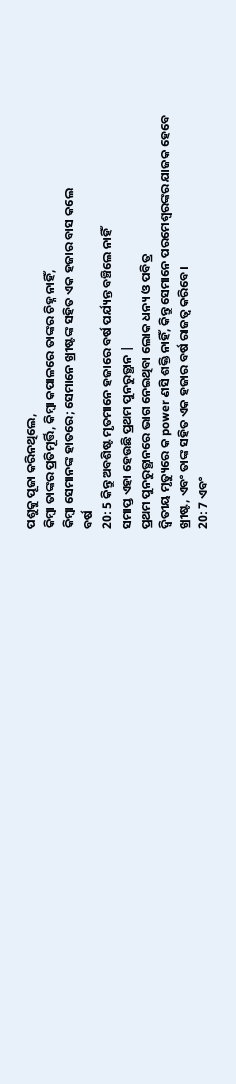ପଶୁକୁ ପୂଜା କରିନଥିଲେ,
କିମ୍ବା ତାଙ୍କର ପ୍ରତିମୂର୍ତ୍ତି, କିମ୍ବା କପାଳରେ ତାଙ୍କର ଚିହ୍ନ ନାହିଁ,
କିମ୍ବା ସେମାନଙ୍କ ହାତରେ; ସେମାନେ ଖ୍ରୀଷ୍ଟଙ୍କ ସହିତ ଏକ ହଜାର ବାସ କଲେ
ବର୍ଷ
20: 5 କିନ୍ତୁ ଅବଶିଷ୍ଟ ମୃତମାନେ ହଜାରେ ବର୍ଷ ପର୍ଯ୍ୟନ୍ତ ବଞ୍ଚିଲେ ନାହିଁ
ସମାପ୍ତ ଏହା ହେଉଛି ପ୍ରଥମ ପୁନରୁତ୍ଥାନ |
ପ୍ରଥମ ପୁନରୁତ୍ଥାନରେ ଭାଗ ନେଇଥିବା ଲୋକ ଧନ୍ୟ ଓ ପବିତ୍ର
ଦ୍ୱିତୀୟ ମୃତ୍ୟୁରେ କ power ଣସି ଶକ୍ତି ନାହିଁ, କିନ୍ତୁ ସେମାନେ ପରମେଶ୍ୱରଙ୍କର ଯାଜକ ହେବେ
ଖ୍ରୀଷ୍ଟ, ଏବଂ ତାଙ୍କ ସହିତ ଏକ ହଜାର ବର୍ଷ ରାଜତ୍ୱ କରିବେ।
20: 7 ଏବଂ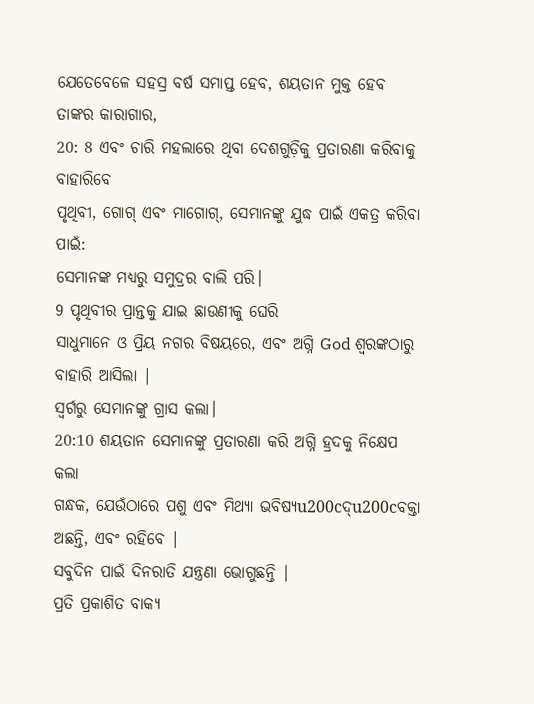ଯେତେବେଳେ ସହସ୍ର ବର୍ଷ ସମାପ୍ତ ହେବ, ଶୟତାନ ମୁକ୍ତ ହେବ
ତାଙ୍କର କାରାଗାର,
20: 8 ଏବଂ ଚାରି ମହଲାରେ ଥିବା ଦେଶଗୁଡ଼ିକୁ ପ୍ରତାରଣା କରିବାକୁ ବାହାରିବେ
ପୃଥିବୀ, ଗୋଗ୍ ଏବଂ ମାଗୋଗ୍, ସେମାନଙ୍କୁ ଯୁଦ୍ଧ ପାଇଁ ଏକତ୍ର କରିବା ପାଇଁ:
ସେମାନଙ୍କ ମଧ୍ୟରୁ ସମୁଦ୍ରର ବାଲି ପରି।
9 ପୃଥିବୀର ପ୍ରାନ୍ତକୁ ଯାଇ ଛାଉଣୀକୁ ଘେରି
ସାଧୁମାନେ ଓ ପ୍ରିୟ ନଗର ବିଷୟରେ, ଏବଂ ଅଗ୍ନି God ଶ୍ବରଙ୍କଠାରୁ ବାହାରି ଆସିଲା |
ସ୍ୱର୍ଗରୁ ସେମାନଙ୍କୁ ଗ୍ରାସ କଲା।
20:10 ଶୟତାନ ସେମାନଙ୍କୁ ପ୍ରତାରଣା କରି ଅଗ୍ନି ହ୍ରଦକୁ ନିକ୍ଷେପ କଲା
ଗନ୍ଧକ, ଯେଉଁଠାରେ ପଶୁ ଏବଂ ମିଥ୍ୟା ଭବିଷ୍ୟu200cଦ୍u200cବକ୍ତା ଅଛନ୍ତି, ଏବଂ ରହିବେ |
ସବୁଦିନ ପାଇଁ ଦିନରାତି ଯନ୍ତ୍ରଣା ଭୋଗୁଛନ୍ତି |
ପ୍ରତି ପ୍ରକାଶିତ ବାକ୍ୟ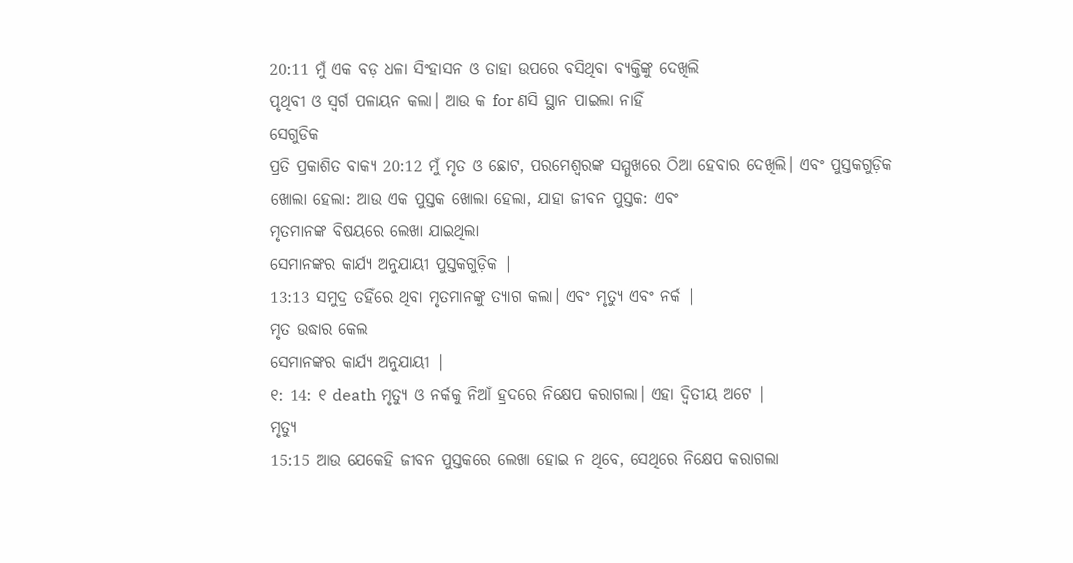20:11 ମୁଁ ଏକ ବଡ଼ ଧଳା ସିଂହାସନ ଓ ତାହା ଉପରେ ବସିଥିବା ବ୍ୟକ୍ତିଙ୍କୁ ଦେଖିଲି
ପୃଥିବୀ ଓ ସ୍ୱର୍ଗ ପଳାୟନ କଲା। ଆଉ କ for ଣସି ସ୍ଥାନ ପାଇଲା ନାହିଁ
ସେଗୁଡିକ
ପ୍ରତି ପ୍ରକାଶିତ ବାକ୍ୟ 20:12 ମୁଁ ମୃତ ଓ ଛୋଟ, ପରମେଶ୍ୱରଙ୍କ ସମ୍ମୁଖରେ ଠିଆ ହେବାର ଦେଖିଲି। ଏବଂ ପୁସ୍ତକଗୁଡ଼ିକ
ଖୋଲା ହେଲା: ଆଉ ଏକ ପୁସ୍ତକ ଖୋଲା ହେଲା, ଯାହା ଜୀବନ ପୁସ୍ତକ: ଏବଂ
ମୃତମାନଙ୍କ ବିଷୟରେ ଲେଖା ଯାଇଥିଲା
ସେମାନଙ୍କର କାର୍ଯ୍ୟ ଅନୁଯାୟୀ ପୁସ୍ତକଗୁଡ଼ିକ |
13:13 ସମୁଦ୍ର ତହିଁରେ ଥିବା ମୃତମାନଙ୍କୁ ତ୍ୟାଗ କଲା। ଏବଂ ମୃତ୍ୟୁ ଏବଂ ନର୍କ |
ମୃତ ଉଦ୍ଧାର କେଲ
ସେମାନଙ୍କର କାର୍ଯ୍ୟ ଅନୁଯାୟୀ |
୧: 14: ୧ death ମୃତ୍ୟୁ ଓ ନର୍କକୁ ନିଆଁ ହ୍ରଦରେ ନିକ୍ଷେପ କରାଗଲା। ଏହା ଦ୍ୱିତୀୟ ଅଟେ |
ମୃତ୍ୟୁ
15:15 ଆଉ ଯେକେହି ଜୀବନ ପୁସ୍ତକରେ ଲେଖା ହୋଇ ନ ଥିବେ, ସେଥିରେ ନିକ୍ଷେପ କରାଗଲା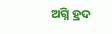ଅଗ୍ନି ହ୍ରଦ